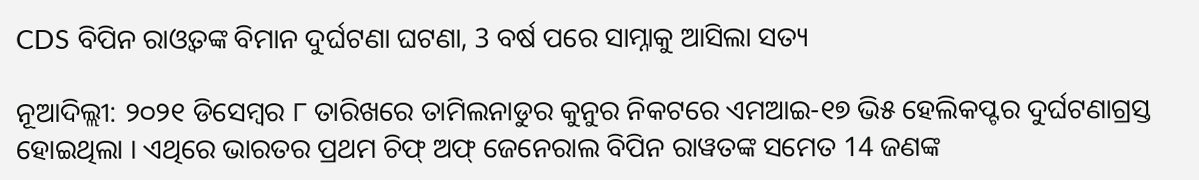CDS ବିପିନ ରାଓ୍ବତଙ୍କ ବିମାନ ଦୁର୍ଘଟଣା ଘଟଣା, 3 ବର୍ଷ ପରେ ସାମ୍ନାକୁ ଆସିଲା ସତ୍ୟ

ନୂଆଦିଲ୍ଲୀ: ୨୦୨୧ ଡିସେମ୍ବର ୮ ତାରିଖରେ ତାମିଲନାଡୁର କୁନୁର ନିକଟରେ ଏମଆଇ-୧୭ ଭି୫ ହେଲିକପ୍ଟର ଦୁର୍ଘଟଣାଗ୍ରସ୍ତ ହୋଇଥିଲା । ଏଥିରେ ଭାରତର ପ୍ରଥମ ଚିଫ୍ ଅଫ୍ ଜେନେରାଲ ବିପିନ ରାୱତଙ୍କ ସମେତ 14 ଜଣଙ୍କ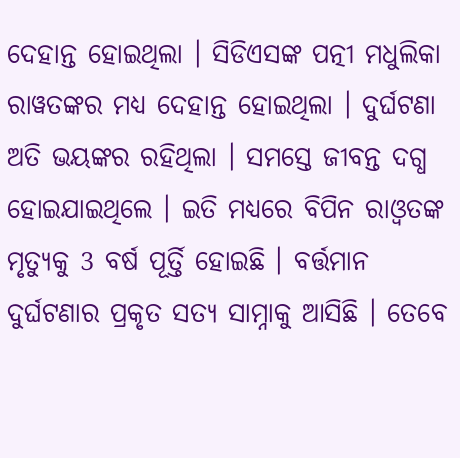ଦେହାନ୍ତ ହୋଇଥିଲା । ସିଡିଏସଙ୍କ ପତ୍ନୀ ମଧୁଲିକା ରାୱତଙ୍କର ମଧ୍ୟ ଦେହାନ୍ତ ହୋଇଥିଲା । ଦୁର୍ଘଟଣା ଅତି ଭୟଙ୍କର ରହିଥିଲା । ସମସ୍ତେ ଜୀବନ୍ତ ଦଗ୍ଧ ହୋଇଯାଇଥିଲେ । ଇତି ମଧ୍ୟରେ ବିପିନ ରାଓ୍ବତଙ୍କ ମୃତ୍ୟୁକୁ 3 ବର୍ଷ ପୂର୍ତ୍ତି ହୋଇଛି । ବର୍ତ୍ତମାନ ଦୁର୍ଘଟଣାର ପ୍ରକୃତ ସତ୍ୟ ସାମ୍ନାକୁ ଆସିଛି । ତେବେ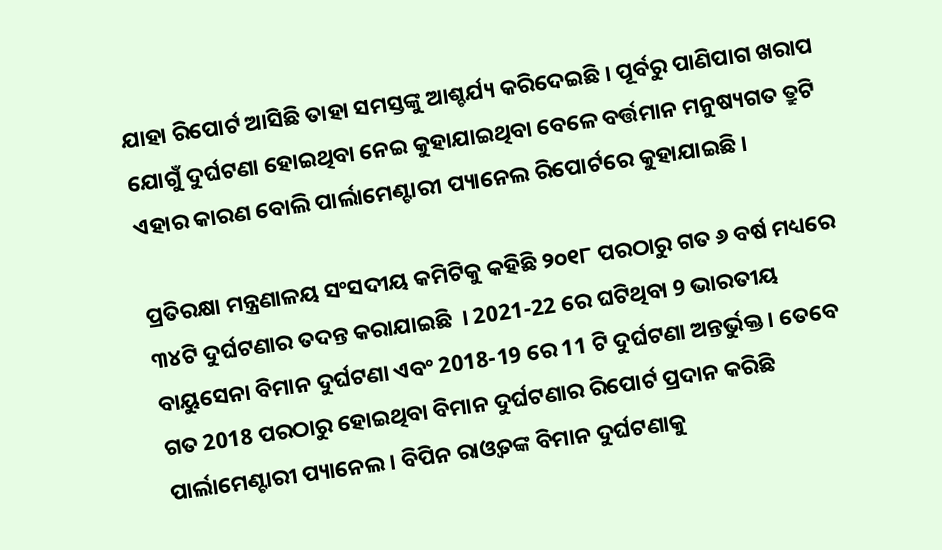ଯାହା ରିପୋର୍ଟ ଆସିଛି ତାହା ସମସ୍ତଙ୍କୁ ଆଶ୍ଚର୍ଯ୍ୟ କରିଦେଇଛି । ପୂର୍ବରୁ ପାଣିପାଗ ଖରାପ ଯୋଗୁଁ ଦୁର୍ଘଟଣା ହୋଇଥିବା ନେଇ କୁହାଯାଇଥିବା ବେଳେ ବର୍ତ୍ତମାନ ମନୁଷ୍ୟଗତ ତ୍ରୁଟି ଏହାର କାରଣ ବୋଲି ପାର୍ଲାମେଣ୍ଟାରୀ ପ୍ୟାନେଲ ରିପୋର୍ଟରେ କୁହାଯାଇଛି ।

ପ୍ରତିରକ୍ଷା ମନ୍ତ୍ରଣାଳୟ ସଂସଦୀୟ କମିଟିକୁ କହିଛି ୨୦୧୮ ପରଠାରୁ ଗତ ୬ ବର୍ଷ ମଧ୍ୟରେ ୩୪ଟି ଦୁର୍ଘଟଣାର ତଦନ୍ତ କରାଯାଇଛି  । 2021-22 ରେ ଘଟିଥିବା 9 ଭାରତୀୟ ବାୟୁସେନା ବିମାନ ଦୁର୍ଘଟଣା ଏବଂ 2018-19 ରେ 11 ଟି ଦୁର୍ଘଟଣା ଅନ୍ତର୍ଭୁକ୍ତ । ତେବେ ଗତ 2018 ପରଠାରୁ ହୋଇଥିବା ବିମାନ ଦୁର୍ଘଟଣାର ରିପୋର୍ଟ ପ୍ରଦାନ କରିଛି ପାର୍ଲାମେଣ୍ଟାରୀ ପ୍ୟାନେଲ । ବିପିନ ରାଓ୍ବତଙ୍କ ବିମାନ ଦୁର୍ଘଟଣାକୁ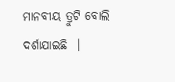ମାନବୀୟ ତ୍ରୁଟି ବୋଲି ଦର୍ଶାଯାଇଛି  ।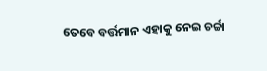ତେବେ ବର୍ତ୍ତମାନ ଏହାକୁ ନେଇ ଚର୍ଚ୍ଚା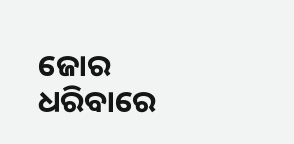ଜୋର ଧରିବାରେ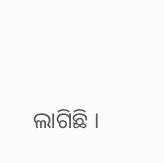ଲାଗିଛି ।